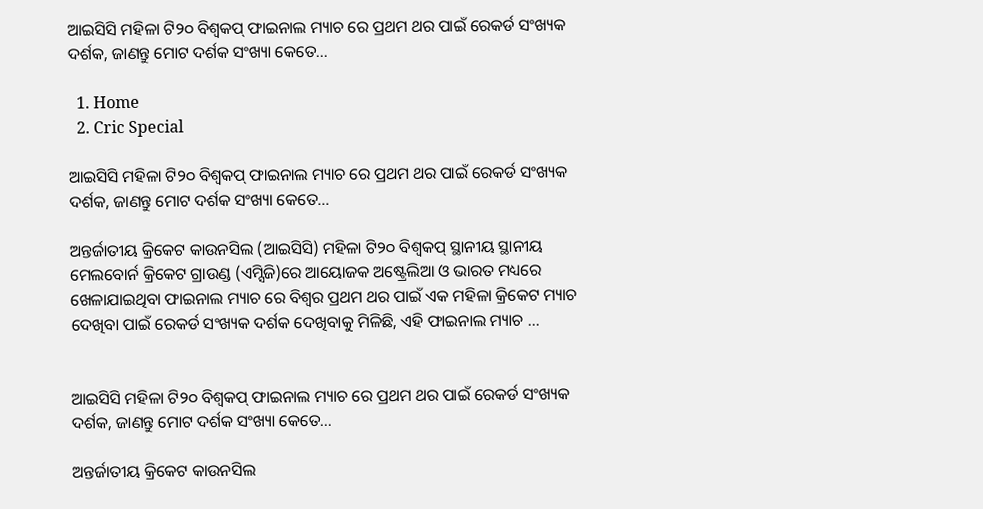ଆଇସିସି ମହିଳା ଟି୨୦ ବିଶ୍ୱକପ୍‌ ଫାଇନାଲ ମ୍ୟାଚ ରେ ପ୍ରଥମ ଥର ପାଇଁ ରେକର୍ଡ ସଂଖ୍ୟକ ଦର୍ଶକ, ଜାଣନ୍ତୁ ମୋଟ ଦର୍ଶକ ସଂଖ୍ୟା କେତେ…

  1. Home
  2. Cric Special

ଆଇସିସି ମହିଳା ଟି୨୦ ବିଶ୍ୱକପ୍‌ ଫାଇନାଲ ମ୍ୟାଚ ରେ ପ୍ରଥମ ଥର ପାଇଁ ରେକର୍ଡ ସଂଖ୍ୟକ ଦର୍ଶକ, ଜାଣନ୍ତୁ ମୋଟ ଦର୍ଶକ ସଂଖ୍ୟା କେତେ…

ଅନ୍ତର୍ଜାତୀୟ କ୍ରିକେଟ କାଉନସିଲ (ଆଇସିସି) ମହିଳା ଟି୨୦ ବିଶ୍ୱକପ୍ ସ୍ଥାନୀୟ ସ୍ଥାନୀୟ ମେଲବୋର୍ନ କ୍ରିକେଟ ଗ୍ରାଉଣ୍ଡ (ଏମ୍ସିଜି)ରେ ଆୟୋଜକ ଅଷ୍ଟ୍ରେଲିଆ ଓ ଭାରତ ମଧ୍ୟରେ ଖେଳାଯାଇଥିବା ଫାଇନାଲ ମ୍ୟାଚ ରେ ବିଶ୍ୱର ପ୍ରଥମ ଥର ପାଇଁ ଏକ ମହିଳା କ୍ରିକେଟ ମ୍ୟାଚ ଦେଖିବା ପାଇଁ ରେକର୍ଡ ସଂଖ୍ୟକ ଦର୍ଶକ ଦେଖିବାକୁ ମିଳିଛି, ଏହି ଫାଇନାଲ ମ୍ୟାଚ …


ଆଇସିସି ମହିଳା ଟି୨୦ ବିଶ୍ୱକପ୍‌ ଫାଇନାଲ ମ୍ୟାଚ ରେ ପ୍ରଥମ ଥର ପାଇଁ ରେକର୍ଡ ସଂଖ୍ୟକ ଦର୍ଶକ, ଜାଣନ୍ତୁ ମୋଟ ଦର୍ଶକ ସଂଖ୍ୟା କେତେ…

ଅନ୍ତର୍ଜାତୀୟ କ୍ରିକେଟ କାଉନସିଲ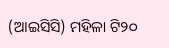(ଆଇସିସି) ମହିଳା ଟି୨୦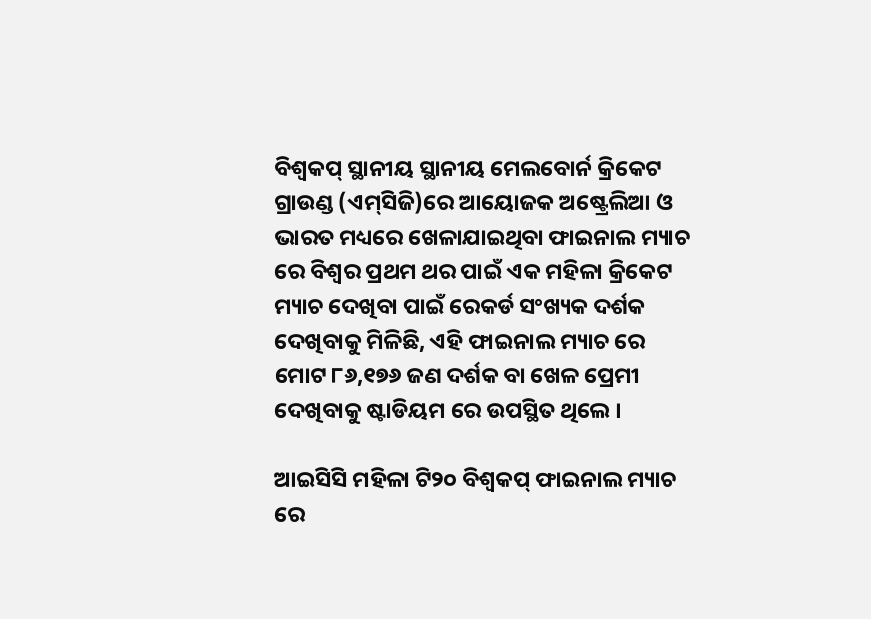ବିଶ୍ୱକପ୍‌ ସ୍ଥାନୀୟ ସ୍ଥାନୀୟ ମେଲବୋର୍ନ କ୍ରିକେଟ ଗ୍ରାଉଣ୍ଡ (ଏମ୍‌ସିଜି)ରେ ଆୟୋଜକ ଅଷ୍ଟ୍ରେଲିଆ ଓ ଭାରତ ମଧ୍ୟରେ ଖେଳାଯାଇଥିବା ଫାଇନାଲ ମ୍ୟାଚ ରେ ବିଶ୍ୱର ପ୍ରଥମ ଥର ପାଇଁ ଏକ ମହିଳା କ୍ରିକେଟ ମ୍ୟାଚ ଦେଖିବା ପାଇଁ ରେକର୍ଡ ସଂଖ୍ୟକ ଦର୍ଶକ ଦେଖିବାକୁ ମିଳିଛି, ଏହି ଫାଇନାଲ ମ୍ୟାଚ ରେ ମୋଟ ୮୬,୧୭୬ ଜଣ ଦର୍ଶକ ବା ଖେଳ ପ୍ରେମୀ ଦେଖିବାକୁ ଷ୍ଟାଡିୟମ ରେ ଉପସ୍ଥିତ ଥିଲେ ।

ଆଇସିସି ମହିଳା ଟି୨୦ ବିଶ୍ୱକପ୍‌ ଫାଇନାଲ ମ୍ୟାଚ ରେ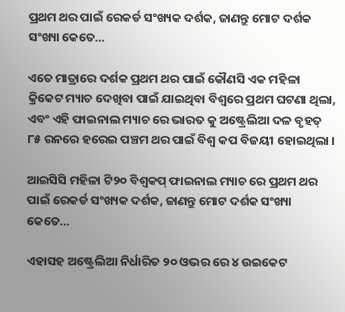ପ୍ରଥମ ଥର ପାଇଁ ରେକର୍ଡ ସଂଖ୍ୟକ ଦର୍ଶକ, ଜାଣନ୍ତୁ ମୋଟ ଦର୍ଶକ ସଂଖ୍ୟା କେତେ…

ଏତେ ମାତ୍ରାରେ ଦର୍ଶକ ପ୍ରଥମ ଥର ପାଇଁ କୌଣସି ଏକ ମହିଳା କ୍ରିକେଟ ମ୍ୟାଚ ଦେଖିବା ପାଇଁ ଯାଇଥିବା ବିଶ୍ୱରେ ପ୍ରଥମ ଘଟଣା ଥିଲା, ଏବଂ ଏହି ଫାଇନାଲ ମ୍ୟାଚ ରେ ଭାରତ କୁ ଅଷ୍ଟ୍ରେଲିଆ ଦଳ ବୃହତ୍‌ ୮୫ ରନରେ ହରେଇ ପଞ୍ଚମ ଥର ପାଇଁ ବିଶ୍ୱ କପ ବିଜୟୀ ହୋଇଥିଲା ।

ଆଇସିସି ମହିଳା ଟି୨୦ ବିଶ୍ୱକପ୍‌ ଫାଇନାଲ ମ୍ୟାଚ ରେ ପ୍ରଥମ ଥର ପାଇଁ ରେକର୍ଡ ସଂଖ୍ୟକ ଦର୍ଶକ, ଜାଣନ୍ତୁ ମୋଟ ଦର୍ଶକ ସଂଖ୍ୟା କେତେ…

ଏହାସହ ଅଷ୍ଟ୍ରେଲିଆ ନିର୍ଧାରିତ ୨୦ ଓଭର ରେ ୪ ଉଇକେଟ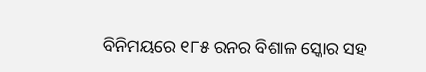ବିନିମୟରେ ୧୮୫ ରନର ବିଶାଳ ସ୍କୋର ସହ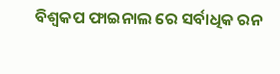ବିଶ୍ୱକପ ଫାଇନାଲ ରେ ସର୍ବାଧିକ ରନ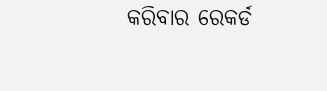କରିବାର ରେକର୍ଡ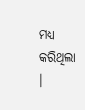ମଧ୍ୟ କରିଥିଲା ।